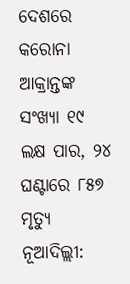ଦେଶରେ କରୋନା ଆକ୍ରାନ୍ତଙ୍କ ସଂଖ୍ୟା ୧୯ ଲକ୍ଷ ପାର, ୨୪ ଘଣ୍ଟାରେ ୮୫୭ ମୃତ୍ୟୁ
ନୂଆଦିଲ୍ଲୀ: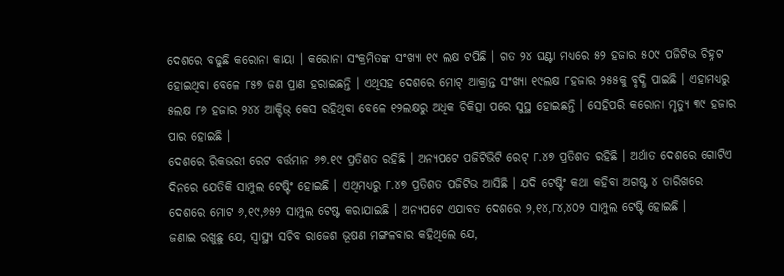ଦେଶରେ ବଢୁଛି କରୋନା କାୟା । କରୋନା ସଂକ୍ରମିତଙ୍କ ସଂଖ୍ୟା ୧୯ ଲକ୍ଷ ଟପିଛି । ଗତ ୨୪ ଘଣ୍ଟା ମଧ୍ୟରେ ୫୨ ହଜାର ୫୦୯ ପଜିଟିଭ ଚିହ୍ନଟ ହୋଇଥିବା ବେଳେ ୮୫୭ ଜଣ ପ୍ରାଣ ହରାଇଛନ୍ତି । ଏଥିସହ ଦେଶରେ ମୋଟ୍ ଆକ୍ରାନ୍ତ ସଂଖ୍ୟା ୧୯ଲକ୍ଷ ୮ହଜାର ୨୫୫କୁ ବୃଦ୍ଧି ପାଇଛି । ଏହାମଧ୍ୟରୁ ୫ଲକ୍ଷ ୮୬ ହଜାର ୨୪୪ ଆକ୍ଟିଭ୍ କେସ ରହିଥିବା ବେଳେ ୧୨ଲକ୍ଷରୁ ଅଧିକ ଚିକିତ୍ସା ପରେ ସୁସ୍ଥ ହୋଇଛନ୍ତି । ସେହିପରି କରୋନା ମୃତ୍ୟୁ ୩୯ ହଜାର ପାର ହୋଇଛି ।
ଦେଶରେ ରିକଭରୀ ରେଟ ବର୍ତ୍ତମାନ ୬୭.୧୯ ପ୍ରତିଶତ ରହିଛି । ଅନ୍ୟପଟେ ପଜିଟିଭିଟି ରେଟ୍ ୮.୪୭ ପ୍ରତିଶତ ରହିଛି । ଅର୍ଥାତ ଦେଶରେ ଗୋଟିଏ ଦିନରେ ଯେତିକି ସାମ୍ପୁଲ ଟେଷ୍ଟିଂ ହୋଇଛି । ଏଥିମଧ୍ୟରୁ ୮.୪୭ ପ୍ରତିଶତ ପଜିଟିଭ ଆସିଛି । ଯଦି ଟେଷ୍ଟିଂ କଥା କହିବା ଅଗଷ୍ଟ ୪ ତାରିଖରେ ଦେଶରେ ମୋଟ ୬,୧୯,୬୫୨ ସାମ୍ପୁଲ ଟେଷ୍ଟ କରାଯାଇଛି । ଅନ୍ୟପଟେ ଏଯାବତ ଦେଶରେ ୨,୧୪,୮୪,୪୦୨ ସାମ୍ପୁଲ ଟେଷ୍ଟି ହୋଇଛି ।
ଜଣାଇ ରଖୁଛୁ ଯେ, ସ୍ୱାସ୍ଥ୍ୟ ସଚିବ ରାଜେଶ ଭୂଷଣ ମଙ୍ଗଳବାର କହିଥିଲେ ଯେ,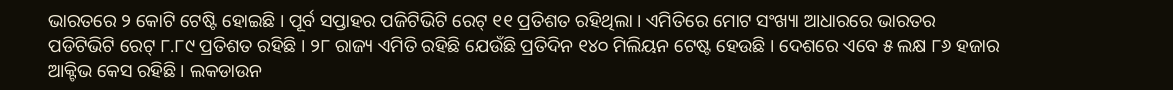ଭାରତରେ ୨ କୋଟି ଟେଷ୍ଟି ହୋଇଛି । ପୂର୍ବ ସପ୍ତାହର ପଜିଟିଭିଟି ରେଟ୍ ୧୧ ପ୍ରତିଶତ ରହିଥିଲା । ଏମିତିରେ ମୋଟ ସଂଖ୍ୟା ଆଧାରରେ ଭାରତର ପଡିଟିଭିଟି ରେଟ୍ ୮.୮୯ ପ୍ରତିଶତ ରହିଛି । ୨୮ ରାଜ୍ୟ ଏମିତି ରହିଛି ଯେଉଁଛି ପ୍ରତିଦିନ ୧୪୦ ମିଲିୟନ ଟେଷ୍ଟ ହେଉଛି । ଦେଶରେ ଏବେ ୫ ଲକ୍ଷ ୮୬ ହଜାର ଆକ୍ଟିଭ କେସ ରହିଛି । ଲକଡାଉନ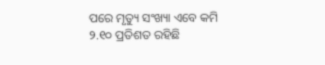ପରେ ମୃତ୍ୟୁ ସଂଖ୍ୟା ଏବେ କମି ୨.୧୦ ପ୍ରତିଶତ ରହିଛି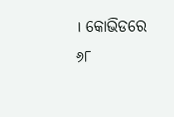। କୋଭିଡରେ ୬୮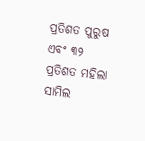ପ୍ରତିଶତ ପୁରୁଷ ଏବଂ ୩୨ ପ୍ରତିଶତ ମହିଲା ସାମିଲ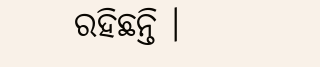ରହିଛନ୍ତି ।